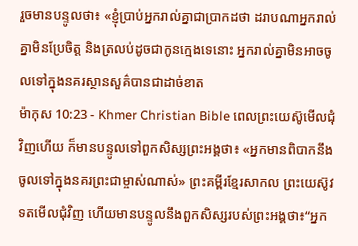រួចមានបន្ទូលថា៖ «ខ្ញុំប្រាប់អ្នករាល់គ្នាជាប្រាកដថា ដរាបណាអ្នករាល់គ្នាមិនប្រែចិត្ដ និងត្រលប់ដូចជាកូនក្មេងទេនោះ អ្នករាល់គ្នាមិនអាចចូលទៅក្នុងនគរស្ថានសួគ៌បានជាដាច់ខាត
ម៉ាកុស 10:23 - Khmer Christian Bible ពេលព្រះយេស៊ូមើលជុំវិញហើយ ក៏មានបន្ទូលទៅពួកសិស្សព្រះអង្គថា៖ «អ្នកមានពិបាកនឹងចូលទៅក្នុងនគរព្រះជាម្ចាស់ណាស់» ព្រះគម្ពីរខ្មែរសាកល ព្រះយេស៊ូវទតមើលជុំវិញ ហើយមានបន្ទូលនឹងពួកសិស្សរបស់ព្រះអង្គថា៖“អ្នក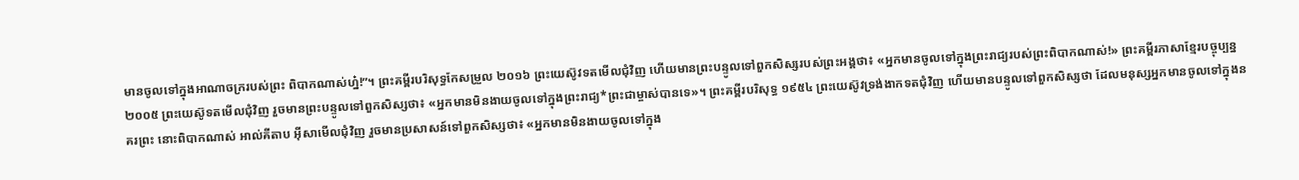មានចូលទៅក្នុងអាណាចក្ររបស់ព្រះ ពិបាកណាស់ហ្ន៎!”។ ព្រះគម្ពីរបរិសុទ្ធកែសម្រួល ២០១៦ ព្រះយេស៊ូវទតមើលជុំវិញ ហើយមានព្រះបន្ទូលទៅពួកសិស្សរបស់ព្រះអង្គថា៖ «អ្នកមានចូលទៅក្នុងព្រះរាជ្យរបស់ព្រះពិបាកណាស់!» ព្រះគម្ពីរភាសាខ្មែរបច្ចុប្បន្ន ២០០៥ ព្រះយេស៊ូទតមើលជុំវិញ រួចមានព្រះបន្ទូលទៅពួកសិស្សថា៖ «អ្នកមានមិនងាយចូលទៅក្នុងព្រះរាជ្យ*ព្រះជាម្ចាស់បានទេ»។ ព្រះគម្ពីរបរិសុទ្ធ ១៩៥៤ ព្រះយេស៊ូវទ្រង់ងាកទតជុំវិញ ហើយមានបន្ទូលទៅពួកសិស្សថា ដែលមនុស្សអ្នកមានចូលទៅក្នុងនគរព្រះ នោះពិបាកណាស់ អាល់គីតាប អ៊ីសាមើលជុំវិញ រួចមានប្រសាសន៍ទៅពួកសិស្សថា៖ «អ្នកមានមិនងាយចូលទៅក្នុង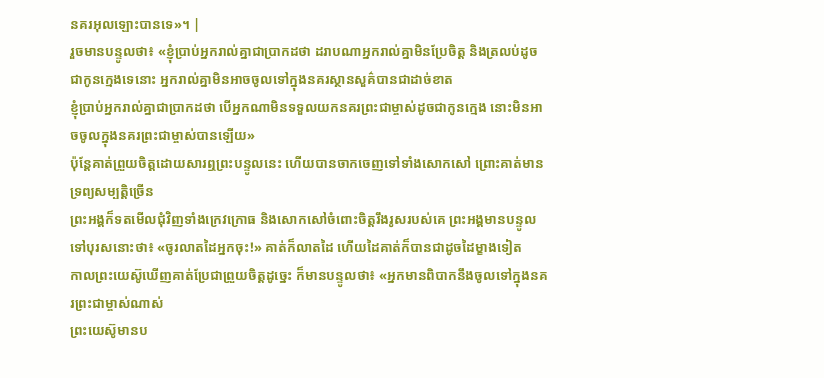នគរអុលឡោះបានទេ»។ |
រួចមានបន្ទូលថា៖ «ខ្ញុំប្រាប់អ្នករាល់គ្នាជាប្រាកដថា ដរាបណាអ្នករាល់គ្នាមិនប្រែចិត្ដ និងត្រលប់ដូចជាកូនក្មេងទេនោះ អ្នករាល់គ្នាមិនអាចចូលទៅក្នុងនគរស្ថានសួគ៌បានជាដាច់ខាត
ខ្ញុំប្រាប់អ្នករាល់គ្នាជាប្រាកដថា បើអ្នកណាមិនទទួលយកនគរព្រះជាម្ចាស់ដូចជាកូនក្មេង នោះមិនអាចចូលក្នុងនគរព្រះជាម្ចាស់បានឡើយ»
ប៉ុន្ដែគាត់ព្រួយចិត្ដដោយសារឮព្រះបន្ទូលនេះ ហើយបានចាកចេញទៅទាំងសោកសៅ ព្រោះគាត់មានទ្រព្យសម្បត្ដិច្រើន
ព្រះអង្គក៏ទតមើលជុំវិញទាំងក្រេវក្រោធ និងសោកសៅចំពោះចិត្ដរឹងរូសរបស់គេ ព្រះអង្គមានបន្ទូលទៅបុរសនោះថា៖ «ចូរលាតដៃអ្នកចុះ!» គាត់ក៏លាតដៃ ហើយដៃគាត់ក៏បានជាដូចដៃម្ខាងទៀត
កាលព្រះយេស៊ូឃើញគាត់ប្រែជាព្រួយចិត្ដដូច្នេះ ក៏មានបន្ទូលថា៖ «អ្នកមានពិបាកនឹងចូលទៅក្នុងនគរព្រះជាម្ចាស់ណាស់
ព្រះយេស៊ូមានប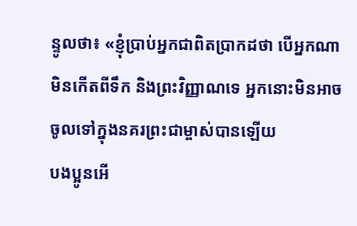ន្ទូលថា៖ «ខ្ញុំប្រាប់អ្នកជាពិតប្រាកដថា បើអ្នកណាមិនកើតពីទឹក និងព្រះវិញ្ញាណទេ អ្នកនោះមិនអាចចូលទៅក្នុងនគរព្រះជាម្ចាស់បានឡើយ
បងប្អូនអើ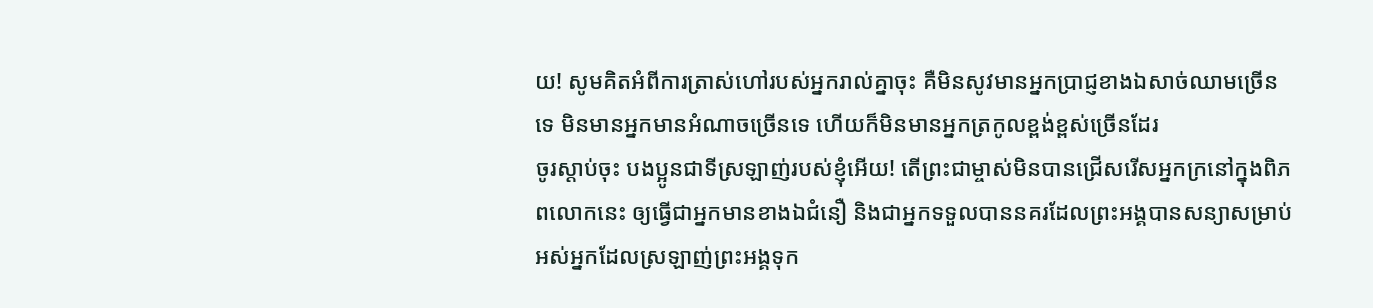យ! សូមគិតអំពីការត្រាស់ហៅរបស់អ្នករាល់គ្នាចុះ គឺមិនសូវមានអ្នកប្រាជ្ញខាងឯសាច់ឈាមច្រើនទេ មិនមានអ្នកមានអំណាចច្រើនទេ ហើយក៏មិនមានអ្នកត្រកូលខ្ពង់ខ្ពស់ច្រើនដែរ
ចូរស្ដាប់ចុះ បងប្អូនជាទីស្រឡាញ់របស់ខ្ញុំអើយ! តើព្រះជាម្ចាស់មិនបានជ្រើសរើសអ្នកក្រនៅក្នុងពិភពលោកនេះ ឲ្យធ្វើជាអ្នកមានខាងឯជំនឿ និងជាអ្នកទទួលបាននគរដែលព្រះអង្គបានសន្យាសម្រាប់អស់អ្នកដែលស្រឡាញ់ព្រះអង្គទុក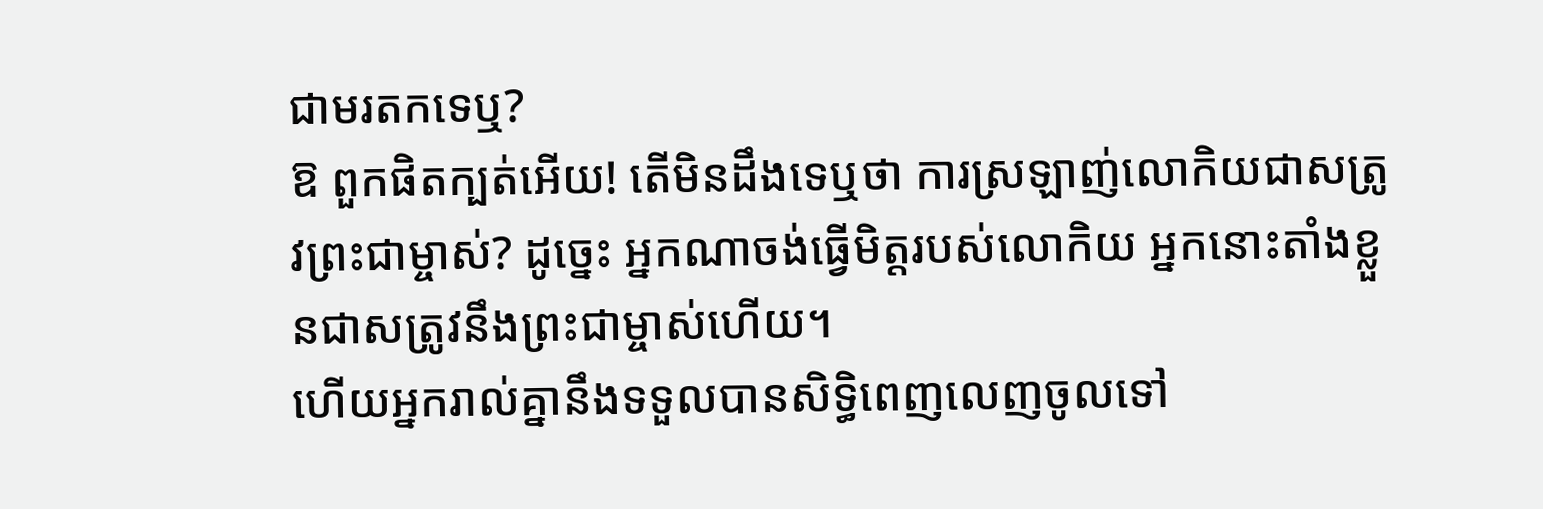ជាមរតកទេឬ?
ឱ ពួកផិតក្បត់អើយ! តើមិនដឹងទេឬថា ការស្រឡាញ់លោកិយជាសត្រូវព្រះជាម្ចាស់? ដូច្នេះ អ្នកណាចង់ធ្វើមិត្តរបស់លោកិយ អ្នកនោះតាំងខ្លួនជាសត្រូវនឹងព្រះជាម្ចាស់ហើយ។
ហើយអ្នករាល់គ្នានឹងទទួលបានសិទ្ធិពេញលេញចូលទៅ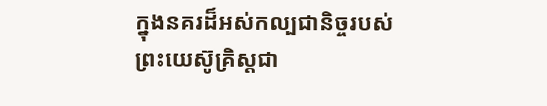ក្នុងនគរដ៏អស់កល្បជានិច្ចរបស់ព្រះយេស៊ូគ្រិស្ដជា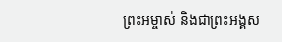ព្រះអម្ចាស់ និងជាព្រះអង្គស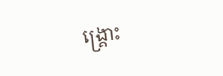ង្គ្រោះ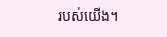របស់យើង។